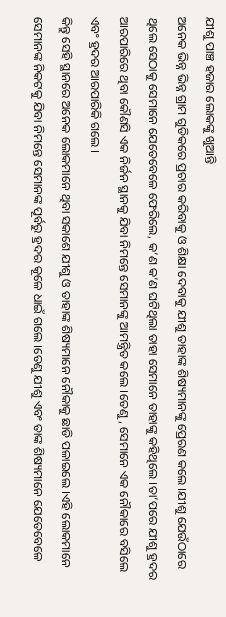ଯୀଶୁ ପାଞ୍ଚ ହଜାର ଲୋକଙ୍କୁ ଖୁଆନ୍ତି
ଅନେକ ଭିନ୍ନ ଭିନ୍ନ ଗ୍ରାମ ଗୁଡିକରେ ପ୍ରଚାର କରିବାକୁ ଓ ଶିକ୍ଷା ଦେବାକୁ ଯୀଶୁ ତାହାଙ୍କ ଶିଷ୍ୟମାନଙ୍କୁ ପ୍ରେରଣ କଲେ ।ଯୀଶୁ ଯେଉଁଠାରେ ଥିଲେ ସେଠାକୁ ସେମାନେ ଯେତେବେଳେ ଫେରିଲେ, କ’ଣ କ’ଣ ଘଟିଥିଲା ତାହା ସେମାନେ ତାହାଙ୍କୁ କହିଥିଲେ ।ତା’ପରେ ଯୀଶୁ ହ୍ରଦର ଆରପାରିରେ ଥିବା କୌଣସି ଏକ ନିର୍ଜନ ସ୍ଥାନକୁ ଯିବା ନିମନ୍ତେ ସେମାନଙ୍କୁ ଆମନ୍ତ୍ରିତ କଲେ ।ତେଣୁ, ସେମାନେ ଏକ ନୌକାରେ ବସିଲେ ଏବଂ ହ୍ରଦର ଆରପାରିକି ଗଲେ ।
କିନ୍ତୁ ସେହି ସ୍ଥାନରେ ଅନେକ ଲୋକମାନେ ଥିବା ସକାଶେ ଯୀଶୁ ଓ ତାହାଙ୍କ ଶିଷ୍ୟମାନେ ନୌକାକୁ ଛାଡି ପଳାଇଲେ ।ଏହି ଲୋକମାନେ ସେମାନଙ୍କ ନିକଟକୁ ଯିବା ନିମନ୍ତେ ସେମାନଙ୍କ ପୂର୍ବରୁ ହ୍ରଦର କୂଳେ ଧାଇଁ ଗଲେ ।ତେଣୁ ଯୀଶୁ ଏବଂ ତାଙ୍କ ଶିଷ୍ୟମାନେ ଯେତେବେଳେ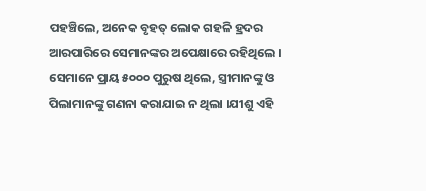ପହଞ୍ଚିଲେ, ଅନେକ ବୃହତ୍ ଲୋକ ଗହଳି ହ୍ରଦର ଆରପାରିରେ ସେମାନଙ୍କର ଅପେକ୍ଷାରେ ରହିଥିଲେ ।
ସେମାନେ ପ୍ରାୟ ୫୦୦୦ ପୁରୁଷ ଥିଲେ, ସ୍ତ୍ରୀମାନଙ୍କୁ ଓ ପିଲାମାନଙ୍କୁ ଗଣନା କରାଯାଇ ନ ଥିଲା ।ଯୀଶୁ ଏହି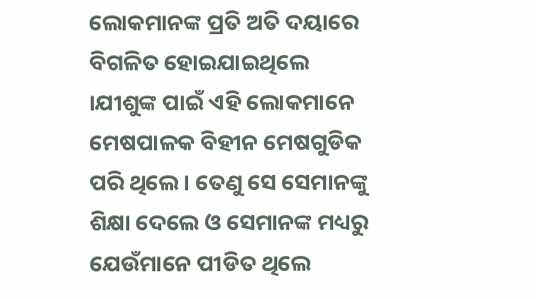ଲୋକମାନଙ୍କ ପ୍ରତି ଅତି ଦୟାରେ ବିଗଳିତ ହୋଇଯାଇଥିଲେ ।ଯୀଶୁଙ୍କ ପାଇଁ ଏହି ଲୋକମାନେ ମେଷପାଳକ ବିହୀନ ମେଷଗୁଡିକ ପରି ଥିଲେ । ତେଣୁ ସେ ସେମାନଙ୍କୁ ଶିକ୍ଷା ଦେଲେ ଓ ସେମାନଙ୍କ ମଧ୍ୟରୁ ଯେଉଁମାନେ ପୀଡିତ ଥିଲେ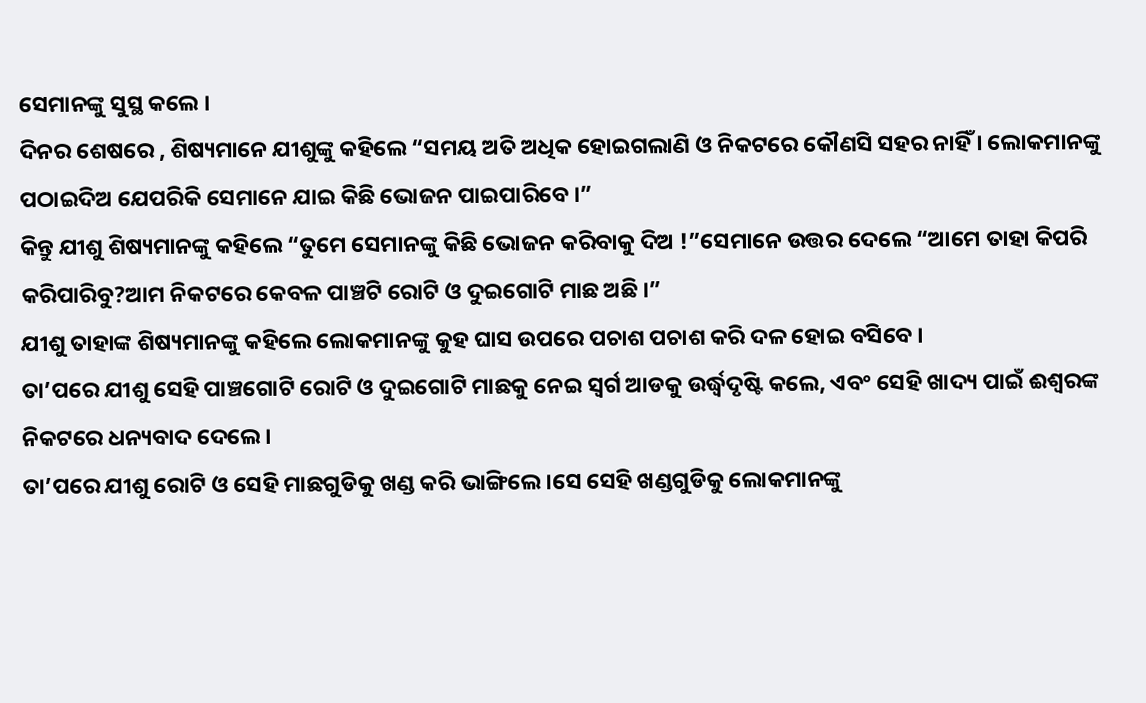ସେମାନଙ୍କୁ ସୁସ୍ଥ କଲେ ।
ଦିନର ଶେଷରେ , ଶିଷ୍ୟମାନେ ଯୀଶୁଙ୍କୁ କହିଲେ “ସମୟ ଅତି ଅଧିକ ହୋଇଗଲାଣି ଓ ନିକଟରେ କୌଣସି ସହର ନାହିଁ । ଲୋକମାନଙ୍କୁ ପଠାଇଦିଅ ଯେପରିକି ସେମାନେ ଯାଇ କିଛି ଭୋଜନ ପାଇପାରିବେ ।”
କିନ୍ତୁ ଯୀଶୁ ଶିଷ୍ୟମାନଙ୍କୁ କହିଲେ “ତୁମେ ସେମାନଙ୍କୁ କିଛି ଭୋଜନ କରିବାକୁ ଦିଅ !”ସେମାନେ ଉତ୍ତର ଦେଲେ “ଆମେ ତାହା କିପରି କରିପାରିବୁ?ଆମ ନିକଟରେ କେବଳ ପାଞ୍ଚଟି ରୋଟି ଓ ଦୁଇଗୋଟି ମାଛ ଅଛି ।”
ଯୀଶୁ ତାହାଙ୍କ ଶିଷ୍ୟମାନଙ୍କୁ କହିଲେ ଲୋକମାନଙ୍କୁ କୁହ ଘାସ ଉପରେ ପଚାଶ ପଚାଶ କରି ଦଳ ହୋଇ ବସିବେ ।
ତା’ପରେ ଯୀଶୁ ସେହି ପାଞ୍ଚଗୋଟି ରୋଟି ଓ ଦୁଇଗୋଟି ମାଛକୁ ନେଇ ସ୍ଵର୍ଗ ଆଡକୁ ଉର୍ଦ୍ଧ୍ବଦୃଷ୍ଟି କଲେ, ଏବଂ ସେହି ଖାଦ୍ୟ ପାଇଁ ଈଶ୍ଵରଙ୍କ ନିକଟରେ ଧନ୍ୟବାଦ ଦେଲେ ।
ତା’ପରେ ଯୀଶୁ ରୋଟି ଓ ସେହି ମାଛଗୁଡିକୁ ଖଣ୍ଡ କରି ଭାଙ୍ଗିଲେ।ସେ ସେହି ଖଣ୍ଡଗୁଡିକୁ ଲୋକମାନଙ୍କୁ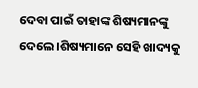ଦେବା ପାଇଁ ତାହାଙ୍କ ଶିଷ୍ୟମାନଙ୍କୁ ଦେଲେ ।ଶିଷ୍ୟମାନେ ସେହି ଖାଦ୍ୟକୁ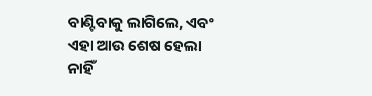ବାଣ୍ଟିବାକୁ ଲାଗିଲେ, ଏବଂ ଏହା ଆଉ ଶେଷ ହେଲା ନାହିଁ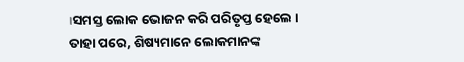।ସମସ୍ତ ଲୋକ ଭୋଜନ କରି ପରିତୃପ୍ତ ହେଲେ ।
ତାହା ପରେ, ଶିଷ୍ୟମାନେ ଲୋକମାନଙ୍କ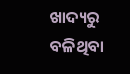ଖାଦ୍ୟରୁ ବଳିଥିବା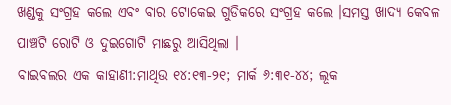ଖଣ୍ଡକୁ ସଂଗ୍ରହ କଲେ ଏବଂ ବାର ଟୋକେଇ ଗୁଡିକରେ ସଂଗ୍ରହ କଲେ ।ସମସ୍ତ ଖାଦ୍ୟ କେବଳ ପାଞ୍ଚଟି ରୋଟି ଓ ଦୁଇଗୋଟି ମାଛରୁ ଆସିଥିଲା ।
ବାଇବଲର ଏକ କାହାଣୀ:ମାଥିଉ ୧୪:୧୩-୨୧; ମାର୍କ ୬:୩୧-୪୪; ଲୂକ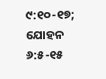୯:୧୦-୧୭; ଯୋହନ ୬:୫-୧୫